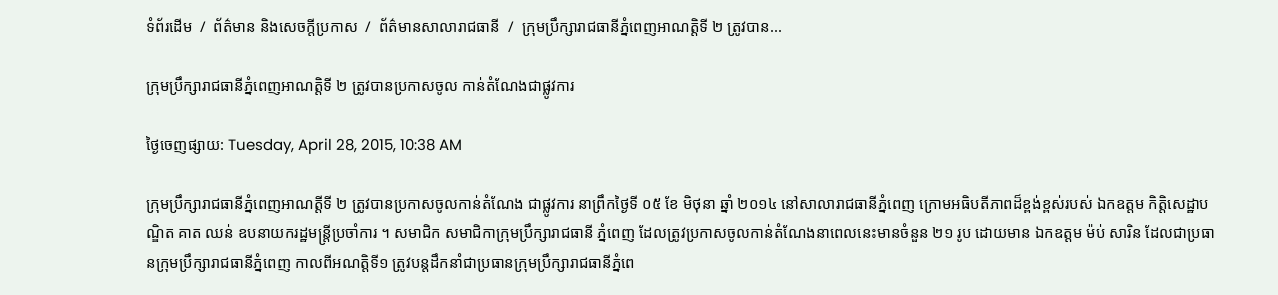ទំព័រដើម  /  ព័ត៌មាន និងសេចក្តីប្រកាស  /  ព័ត៌មានសាលារាជធានី  /  ក្រុមប្រឹក្សារាជធានីភ្នំពេញអាណត្តិទី ២ ត្រូវបាន...

ក្រុមប្រឹក្សារាជធានីភ្នំពេញអាណត្តិទី ២ ត្រូវបានប្រកាសចូល កាន់តំណែងជាផ្លូវការ

ថ្ងៃចេញផ្សាយ: Tuesday, April 28, 2015, 10:38 AM

ក្រុមប្រឹក្សារាជធានីភ្នំពេញអាណត្តីទី ២ ត្រូវបានប្រកាសចូលកាន់តំណែង ជាផ្លូវការ នាព្រឹកថ្ងៃទី ០៥ ខែ មិថុនា ឆ្នាំ ២០១៤ នៅសាលារាជធានីភ្នំពេញ ក្រោមអធិបតីភាពដ៏ខ្ពង់ខ្ពស់របស់ ឯកឧត្តម កិត្តិសេដ្ឋាបណ្ឌិត គាត ឈន់ ឧបនាយករដ្ឋមន្ត្រីប្រចាំការ ។ សមាជិក សមាជិកាក្រុមប្រឹក្សារាជធានី ភ្នំពេញ ដែលត្រូវប្រកាសចូលកាន់តំណែងនាពេលនេះមានចំនួន ២១ រូប ដោយមាន ឯកឧត្តម ម៉ប់ សារិន ដែលជាប្រធានក្រុមប្រឹក្សារាជធានីភ្នំពេញ កាលពីអណត្តិទី១ ត្រូវបន្តដឹកនាំជាប្រធានក្រុមប្រឹក្សារាជធានីភ្នំពេ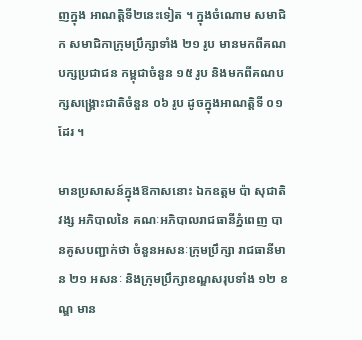ញក្នុង អាណត្តិទី២នេះទៀត ។ ក្នុងចំណោម សមាជិក សមាជិកាក្រុមប្រឹក្សាទាំង ២១ រូប មានមកពីគណបក្សប្រជាជន កម្ពុជាចំនួន ១៥ រូប និងមកពីគណបក្សសង្គ្រោះជាតិចំនួន ០៦ រូប ដូចក្នុងអាណត្តិទី ០១ ដែរ ។

មានប្រសាសន៍ក្នុងឱកាសនោះ ឯកឧត្តម ប៉ា សុជាតិវង្ស អភិបាលនៃ គណៈអភិបាលរាជធានីភ្នំពេញ បានគូសបញ្ជាក់ថា ចំនួនអសនៈក្រុមប្រឹក្សា រាជធានីមាន ២១ អសនៈ និងក្រុមប្រឹក្សាខណ្ឌសរុបទាំង ១២ ខណ្ឌ មាន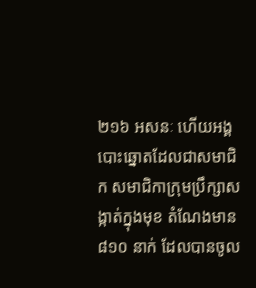២១៦ អសនៈ ហើយអង្គបោះឆ្នោតដែលជាសមាជិក សមាជិកាក្រុមប្រឹក្សាសង្កាត់ក្នុងមុខ តំណែងមាន ៨១០ នាក់ ដែលបានចូល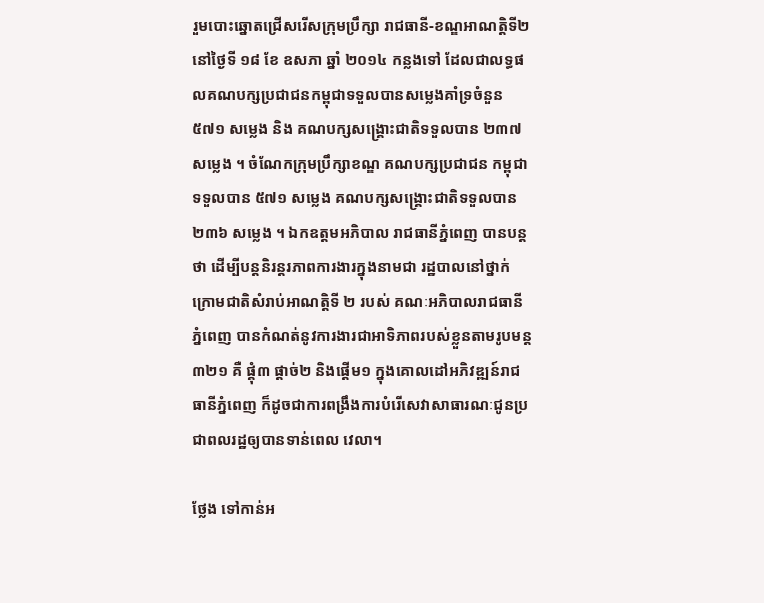រួមបោះឆ្នោតជ្រើសរើសក្រុមប្រឹក្សា រាជធានី-ខណ្ឌអាណត្តិទី២ នៅថ្ងៃទី ១៨ ខែ ឧសភា ឆ្នាំ ២០១៤ កន្លងទៅ ដែលជាលទ្ធផលគណបក្សប្រជាជនកម្ពុជាទទួលបានសម្លេងគាំទ្រចំនួន ៥៧១ សម្លេង និង គណបក្សសង្គ្រោះជាតិទទួលបាន ២៣៧ សម្លេង ។ ចំណែកក្រុមប្រឹក្សាខណ្ឌ គណបក្សប្រជាជន កម្ពុជាទទួលបាន ៥៧១ សម្លេង គណបក្សសង្គ្រោះជាតិទទួលបាន ២៣៦ សម្លេង ។ ឯកឧត្តមអភិបាល រាជធានីភ្នំពេញ បានបន្តថា ដើម្បីបន្តនិរន្តរភាពការងារក្នុងនាមជា រដ្ឋបាលនៅថ្នាក់ក្រោមជាតិសំរាប់អាណត្តិទី ២ របស់ គណៈអភិបាលរាជធានីភ្នំពេញ បានកំណត់នូវការងារជាអាទិភាពរបស់ខ្លួនតាមរូបមន្ត ៣២១ គឺ ផ្គុំ៣ ផ្តាច់២ និងផ្តើម១ ក្នុងគោលដៅអភិវឌ្ឍន៍រាជធានីភ្នំពេញ ក៏ដូចជាការពង្រឹងការបំរើសេវាសាធារណៈជូនប្រជាពលរដ្ឋឲ្យបានទាន់ពេល វេលា។

ថ្លែង ទៅកាន់អ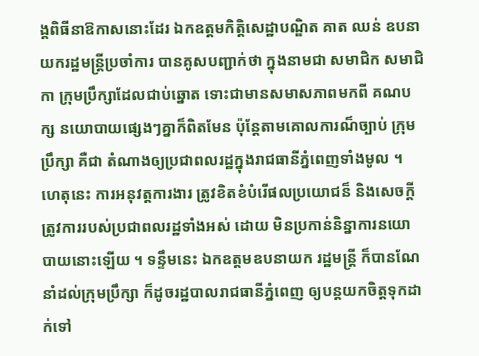ង្គពិធីនាឱកាសនោះដែរ ឯកឧត្តមកិត្តិសេដ្ឋាបណ្ឌិត គាត ឈន់ ឧបនាយករដ្ឋមន្រ្តីប្រចាំការ បានគូសបញ្ជាក់ថា ក្នុងនាមជា សមាជិក សមាជិកា ក្រុមប្រឹក្សាដែលជាប់ឆ្នោត ទោះជាមានសមាសភាពមកពី គណបក្ស នយោបាយផ្សេងៗគ្នាក៏ពិតមែន ប៉ុន្តែតាមគោលការណ៏ច្បាប់ ក្រុមប្រឹក្សា គឺជា តំណាងឲ្យប្រជាពលរដ្ឋក្នុងរាជធានីភ្នំពេញទាំងមូល ។ ហេតុនេះ ការអនុវត្តការងារ ត្រូវខិតខំបំរើផលប្រយោជន៏ និងសេចក្តីត្រូវការរបស់ប្រជាពលរដ្ឋទាំងអស់ ដោយ មិនប្រកាន់និន្នាការនយោបាយនោះឡើយ ។ ទន្ទឹមនេះ ឯកឧត្តមឧបនាយក រដ្ឋមន្រ្តី ក៏បានណែនាំដល់ក្រុមប្រឹក្សា ក៏ដូចរដ្ឋបាលរាជធានីភ្នំពេញ ឲ្យបន្តយកចិត្តទុកដាក់ទៅ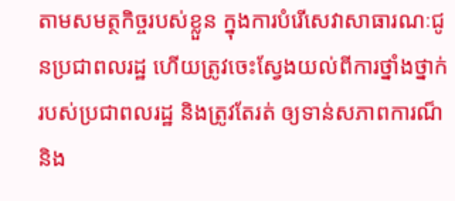តាមសមត្ថកិច្ចរបស់ខ្លួន ក្នុងការបំរើសេវាសាធារណៈជូនប្រជាពលរដ្ឋ ហើយត្រូវចេះស្វែងយល់ពីការថ្នាំងថ្នាក់របស់ប្រជាពលរដ្ឋ និងត្រូវតែរត់ ឲ្យទាន់សភាពការណ៏ និង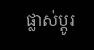ផ្លាស់ប្តូរ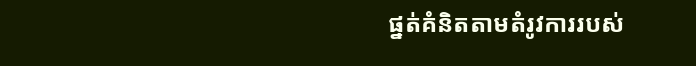ផ្នត់គំនិតតាមតំរូវការរបស់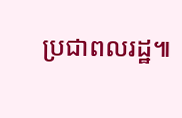ប្រជាពលរដ្ឋ៕